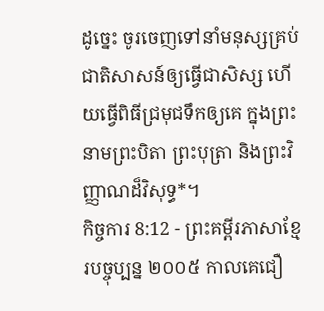ដូច្នេះ ចូរចេញទៅនាំមនុស្សគ្រប់ជាតិសាសន៍ឲ្យធ្វើជាសិស្ស ហើយធ្វើពិធីជ្រមុជទឹកឲ្យគេ ក្នុងព្រះនាមព្រះបិតា ព្រះបុត្រា និងព្រះវិញ្ញាណដ៏វិសុទ្ធ*។
កិច្ចការ 8:12 - ព្រះគម្ពីរភាសាខ្មែរបច្ចុប្បន្ន ២០០៥ កាលគេជឿ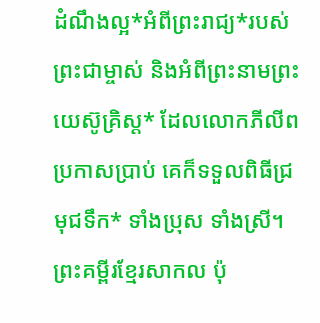ដំណឹងល្អ*អំពីព្រះរាជ្យ*របស់ព្រះជាម្ចាស់ និងអំពីព្រះនាមព្រះយេស៊ូគ្រិស្ត* ដែលលោកភីលីពប្រកាសប្រាប់ គេក៏ទទួលពិធីជ្រមុជទឹក* ទាំងប្រុស ទាំងស្រី។ ព្រះគម្ពីរខ្មែរសាកល ប៉ុ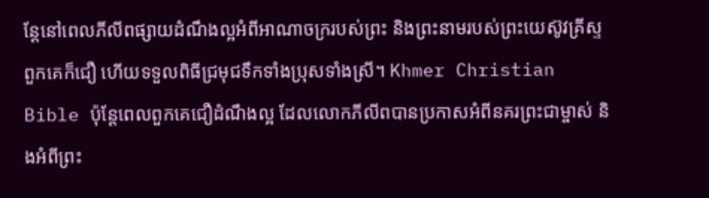ន្តែនៅពេលភីលីពផ្សាយដំណឹងល្អអំពីអាណាចក្ររបស់ព្រះ និងព្រះនាមរបស់ព្រះយេស៊ូវគ្រីស្ទ ពួកគេក៏ជឿ ហើយទទួលពិធីជ្រមុជទឹកទាំងប្រុសទាំងស្រី។ Khmer Christian Bible ប៉ុន្ដែពេលពួកគេជឿដំណឹងល្អ ដែលលោកភីលីពបានប្រកាសអំពីនគរព្រះជាម្ចាស់ និងអំពីព្រះ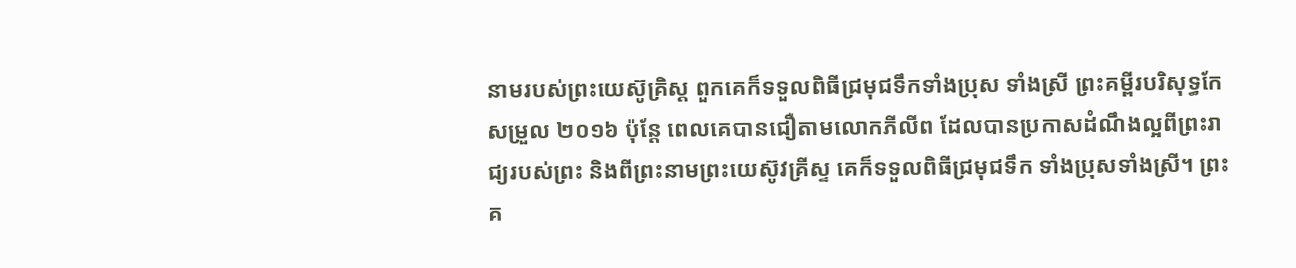នាមរបស់ព្រះយេស៊ូគ្រិស្ដ ពួកគេក៏ទទួលពិធីជ្រមុជទឹកទាំងប្រុស ទាំងស្រី ព្រះគម្ពីរបរិសុទ្ធកែសម្រួល ២០១៦ ប៉ុន្ដែ ពេលគេបានជឿតាមលោកភីលីព ដែលបានប្រកាសដំណឹងល្អពីព្រះរាជ្យរបស់ព្រះ និងពីព្រះនាមព្រះយេស៊ូវគ្រីស្ទ គេក៏ទទួលពិធីជ្រមុជទឹក ទាំងប្រុសទាំងស្រី។ ព្រះគ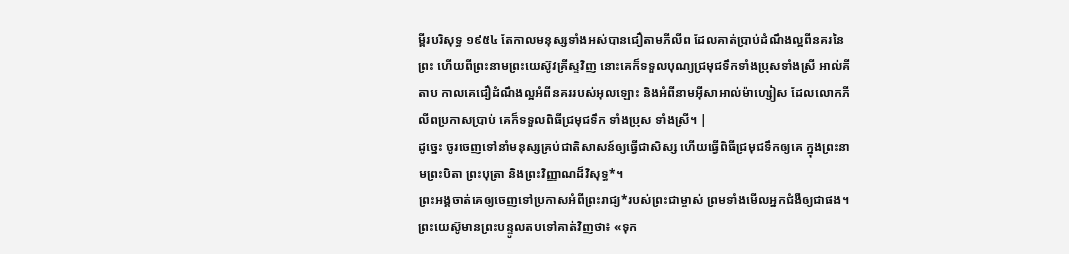ម្ពីរបរិសុទ្ធ ១៩៥៤ តែកាលមនុស្សទាំងអស់បានជឿតាមភីលីព ដែលគាត់ប្រាប់ដំណឹងល្អពីនគរនៃព្រះ ហើយពីព្រះនាមព្រះយេស៊ូវគ្រីស្ទវិញ នោះគេក៏ទទួលបុណ្យជ្រមុជទឹកទាំងប្រុសទាំងស្រី អាល់គីតាប កាលគេជឿដំណឹងល្អអំពីនគររបស់អុលឡោះ និងអំពីនាមអ៊ីសាអាល់ម៉ាហ្សៀស ដែលលោកភីលីពប្រកាសប្រាប់ គេក៏ទទួលពិធីជ្រមុជទឹក ទាំងប្រុស ទាំងស្រី។ |
ដូច្នេះ ចូរចេញទៅនាំមនុស្សគ្រប់ជាតិសាសន៍ឲ្យធ្វើជាសិស្ស ហើយធ្វើពិធីជ្រមុជទឹកឲ្យគេ ក្នុងព្រះនាមព្រះបិតា ព្រះបុត្រា និងព្រះវិញ្ញាណដ៏វិសុទ្ធ*។
ព្រះអង្គចាត់គេឲ្យចេញទៅប្រកាសអំពីព្រះរាជ្យ*របស់ព្រះជាម្ចាស់ ព្រមទាំងមើលអ្នកជំងឺឲ្យជាផង។
ព្រះយេស៊ូមានព្រះបន្ទូលតបទៅគាត់វិញថា៖ «ទុក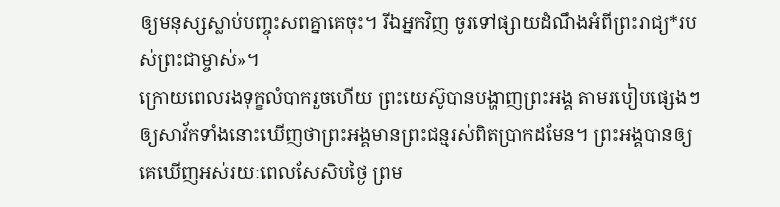ឲ្យមនុស្សស្លាប់បញ្ចុះសពគ្នាគេចុះ។ រីឯអ្នកវិញ ចូរទៅផ្សាយដំណឹងអំពីព្រះរាជ្យ*របស់ព្រះជាម្ចាស់»។
ក្រោយពេលរងទុក្ខលំបាករួចហើយ ព្រះយេស៊ូបានបង្ហាញព្រះអង្គ តាមរបៀបផ្សេងៗឲ្យសាវ័កទាំងនោះឃើញថាព្រះអង្គមានព្រះជន្មរស់ពិតប្រាកដមែន។ ព្រះអង្គបានឲ្យគេឃើញអស់រយៈពេលសែសិបថ្ងៃ ព្រម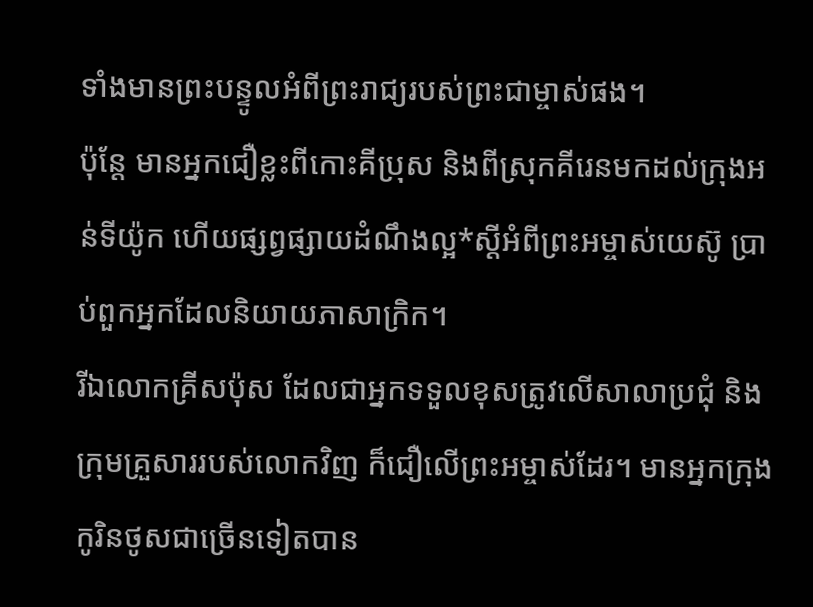ទាំងមានព្រះបន្ទូលអំពីព្រះរាជ្យរបស់ព្រះជាម្ចាស់ផង។
ប៉ុន្តែ មានអ្នកជឿខ្លះពីកោះគីប្រុស និងពីស្រុកគីរេនមកដល់ក្រុងអន់ទីយ៉ូក ហើយផ្សព្វផ្សាយដំណឹងល្អ*ស្ដីអំពីព្រះអម្ចាស់យេស៊ូ ប្រាប់ពួកអ្នកដែលនិយាយភាសាក្រិក។
រីឯលោកគ្រីសប៉ុស ដែលជាអ្នកទទួលខុសត្រូវលើសាលាប្រជុំ និងក្រុមគ្រួសាររបស់លោកវិញ ក៏ជឿលើព្រះអម្ចាស់ដែរ។ មានអ្នកក្រុងកូរិនថូសជាច្រើនទៀតបាន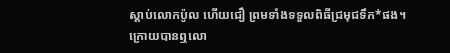ស្ដាប់លោកប៉ូល ហើយជឿ ព្រមទាំងទទួលពិធីជ្រមុជទឹក*ផង។
ក្រោយបានឮលោ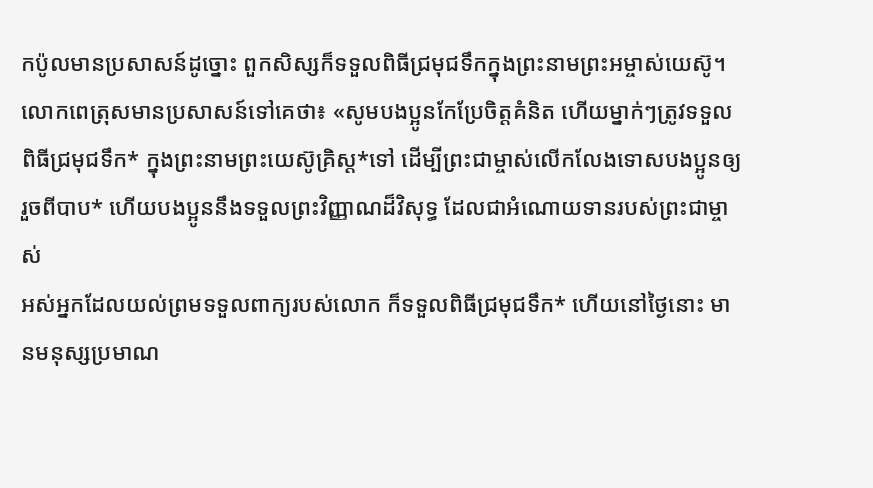កប៉ូលមានប្រសាសន៍ដូច្នោះ ពួកសិស្សក៏ទទួលពិធីជ្រមុជទឹកក្នុងព្រះនាមព្រះអម្ចាស់យេស៊ូ។
លោកពេត្រុសមានប្រសាសន៍ទៅគេថា៖ «សូមបងប្អូនកែប្រែចិត្តគំនិត ហើយម្នាក់ៗត្រូវទទួលពិធីជ្រមុជទឹក* ក្នុងព្រះនាមព្រះយេស៊ូគ្រិស្ត*ទៅ ដើម្បីព្រះជាម្ចាស់លើកលែងទោសបងប្អូនឲ្យរួចពីបាប* ហើយបងប្អូននឹងទទួលព្រះវិញ្ញាណដ៏វិសុទ្ធ ដែលជាអំណោយទានរបស់ព្រះជាម្ចាស់
អស់អ្នកដែលយល់ព្រមទទួលពាក្យរបស់លោក ក៏ទទួលពិធីជ្រមុជទឹក* ហើយនៅថ្ងៃនោះ មានមនុស្សប្រមាណ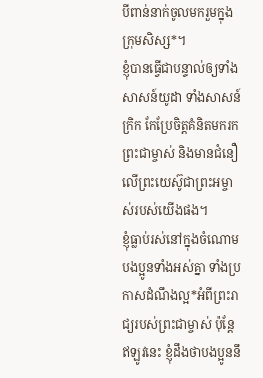បីពាន់នាក់ចូលមករួមក្នុងក្រុមសិស្ស*។
ខ្ញុំបានធ្វើជាបន្ទាល់ឲ្យទាំងសាសន៍យូដា ទាំងសាសន៍ក្រិក កែប្រែចិត្តគំនិតមករកព្រះជាម្ចាស់ និងមានជំនឿលើព្រះយេស៊ូជាព្រះអម្ចាស់របស់យើងផង។
ខ្ញុំធ្លាប់រស់នៅក្នុងចំណោមបងប្អូនទាំងអស់គ្នា ទាំងប្រកាសដំណឹងល្អ*អំពីព្រះរាជ្យរបស់ព្រះជាម្ចាស់ ប៉ុន្តែ ឥឡូវនេះ ខ្ញុំដឹងថាបងប្អូននឹ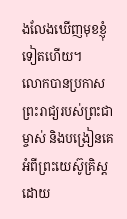ងលែងឃើញមុខខ្ញុំទៀតហើយ។
លោកបានប្រកាសព្រះរាជ្យរបស់ព្រះជាម្ចាស់ និងបង្រៀនគេអំពីព្រះយេស៊ូគ្រិស្តដោយ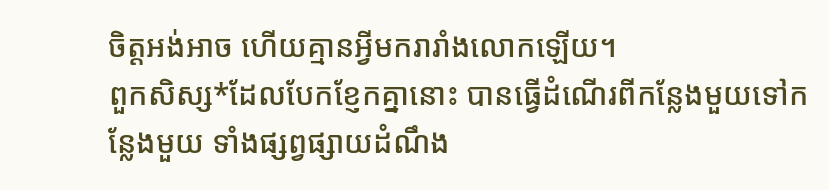ចិត្តអង់អាច ហើយគ្មានអ្វីមករារាំងលោកឡើយ។
ពួកសិស្ស*ដែលបែកខ្ញែកគ្នានោះ បានធ្វើដំណើរពីកន្លែងមួយទៅកន្លែងមួយ ទាំងផ្សព្វផ្សាយដំណឹង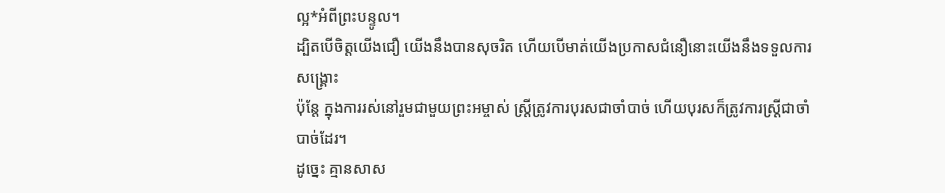ល្អ*អំពីព្រះបន្ទូល។
ដ្បិតបើចិត្តយើងជឿ យើងនឹងបានសុចរិត ហើយបើមាត់យើងប្រកាសជំនឿនោះយើងនឹងទទួលការសង្គ្រោះ
ប៉ុន្តែ ក្នុងការរស់នៅរួមជាមួយព្រះអម្ចាស់ ស្ត្រីត្រូវការបុរសជាចាំបាច់ ហើយបុរសក៏ត្រូវការស្ត្រីជាចាំបាច់ដែរ។
ដូច្នេះ គ្មានសាស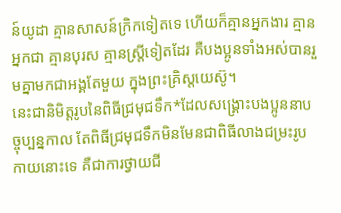ន៍យូដា គ្មានសាសន៍ក្រិកទៀតទេ ហើយក៏គ្មានអ្នកងារ គ្មានអ្នកជា គ្មានបុរស គ្មានស្ត្រីទៀតដែរ គឺបងប្អូនទាំងអស់បានរួមគ្នាមកជាអង្គតែមួយ ក្នុងព្រះគ្រិស្តយេស៊ូ។
នេះជានិមិត្តរូបនៃពិធីជ្រមុជទឹក*ដែលសង្គ្រោះបងប្អូននាបច្ចុប្បន្នកាល តែពិធីជ្រមុជទឹកមិនមែនជាពិធីលាងជម្រះរូបកាយនោះទេ គឺជាការថ្វាយជី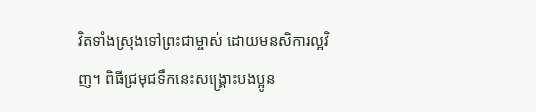វិតទាំងស្រុងទៅព្រះជាម្ចាស់ ដោយមនសិការល្អវិញ។ ពិធីជ្រមុជទឹកនេះសង្គ្រោះបងប្អូន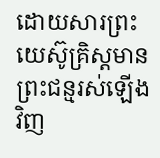ដោយសារព្រះយេស៊ូគ្រិស្តមានព្រះជន្មរស់ឡើងវិញ